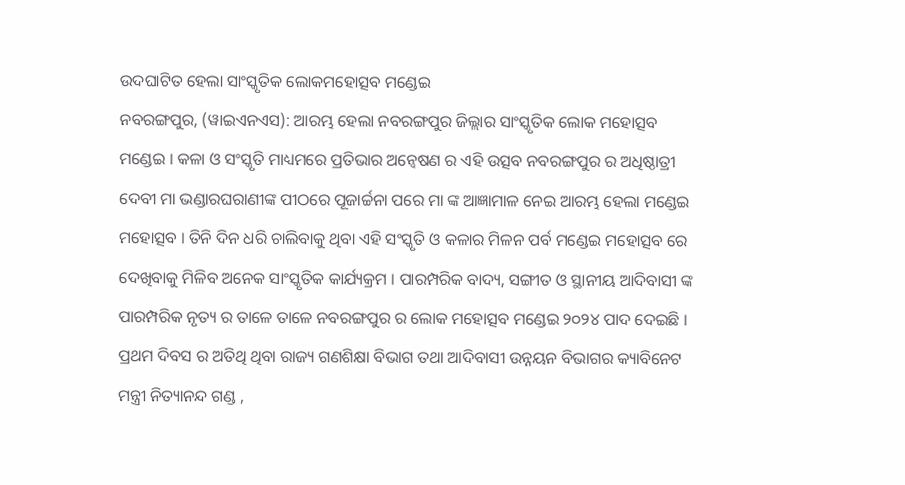ଉଦଘାଟିତ ହେଲା ସାଂସ୍କୃତିକ ଲୋକମହୋତ୍ସବ ମଣ୍ଡେଇ
ନବରଙ୍ଗପୁର, (ୱାଇଏନଏସ): ଆରମ୍ଭ ହେଲା ନବରଙ୍ଗପୁର ଜିଲ୍ଲାର ସାଂସ୍କୃତିକ ଲୋକ ମହୋତ୍ସବ ମଣ୍ଡେଇ । କଳା ଓ ସଂସ୍କୃତି ମାଧ୍ୟମରେ ପ୍ରତିଭାର ଅନ୍ୱେଷଣ ର ଏହି ଉତ୍ସବ ନବରଙ୍ଗପୁର ର ଅଧିଷ୍ଠାତ୍ରୀ ଦେବୀ ମା ଭଣ୍ଡାରଘରାଣୀଙ୍କ ପୀଠରେ ପୂଜାର୍ଚ୍ଚନା ପରେ ମା ଙ୍କ ଆଜ୍ଞାମାଳ ନେଇ ଆରମ୍ଭ ହେଲା ମଣ୍ଡେଇ ମହୋତ୍ସବ । ତିନି ଦିନ ଧରି ଚାଲିବାକୁ ଥିବା ଏହି ସଂସ୍କୃତି ଓ କଳାର ମିଳନ ପର୍ବ ମଣ୍ଡେଇ ମହୋତ୍ସବ ରେ ଦେଖିବାକୁ ମିଳିବ ଅନେକ ସାଂସ୍କୃତିକ କାର୍ଯ୍ୟକ୍ରମ । ପାରମ୍ପରିକ ବାଦ୍ୟ, ସଙ୍ଗୀତ ଓ ସ୍ଥାନୀୟ ଆଦିବାସୀ ଙ୍କ ପାରମ୍ପରିକ ନୃତ୍ୟ ର ତାଳେ ତାଳେ ନବରଙ୍ଗପୁର ର ଲୋକ ମହୋତ୍ସବ ମଣ୍ଡେଇ ୨୦୨୪ ପାଦ ଦେଇଛି । ପ୍ରଥମ ଦିବସ ର ଅତିଥି ଥିବା ରାଜ୍ୟ ଗଣଶିକ୍ଷା ବିଭାଗ ତଥା ଆଦିବାସୀ ଉନ୍ନୟନ ବିଭାଗର କ୍ୟାବିନେଟ ମନ୍ତ୍ରୀ ନିତ୍ୟାନନ୍ଦ ଗଣ୍ଡ ,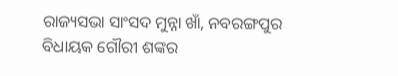ରାଜ୍ୟସଭା ସାଂସଦ ମୁନ୍ନା ଖାଁ, ନବରଙ୍ଗପୁର ବିଧାୟକ ଗୌରୀ ଶଙ୍କର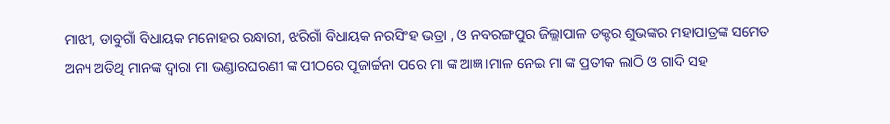ମାଝୀ, ଡାବୁଗାଁ ବିଧାୟକ ମନୋହର ରନ୍ଧାରୀ, ଝରିଗାଁ ବିଧାୟକ ନରସିଂହ ଭତ୍ରା , ଓ ନବରଙ୍ଗପୁର ଜିଲ୍ଲାପାଳ ଡକ୍ଟର ଶୁଭଙ୍କର ମହାପାତ୍ରଙ୍କ ସମେତ ଅନ୍ୟ ଅତିଥି ମାନଙ୍କ ଦ୍ୱାରା ମା ଭଣ୍ଡାରଘରଣୀ ଙ୍କ ପୀଠରେ ପୂଜାର୍ଚ୍ଚନା ପରେ ମା ଙ୍କ ଆଜ୍ଞ।ମାଳ ନେଇ ମା ଙ୍କ ପ୍ରତୀକ ଲାଠି ଓ ଗାଦି ସହ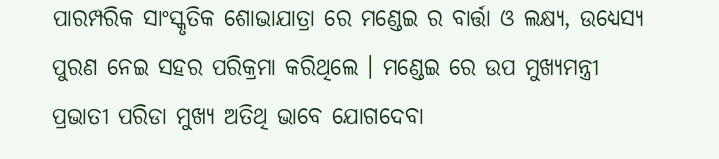ପାରମ୍ପରିକ ସାଂସ୍କୃତିକ ଶୋଭାଯାତ୍ରା ରେ ମଣ୍ଡେଇ ର ବାର୍ତ୍ତା ଓ ଲକ୍ଷ୍ୟ, ଉଧ୍ୟେସ୍ୟ ପୁରଣ ନେଇ ସହର ପରିକ୍ରମା କରିଥିଲେ । ମଣ୍ଡେଇ ରେ ଉପ ମୁଖ୍ୟମନ୍ତ୍ରୀ ପ୍ରଭାତୀ ପରିଡା ମୁଖ୍ୟ ଅତିଥି ଭାବେ ଯୋଗଦେବା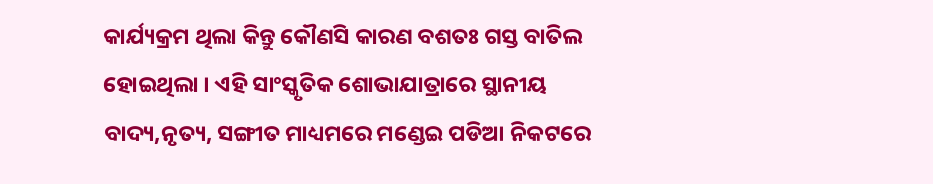କାର୍ଯ୍ୟକ୍ରମ ଥିଲା କିନ୍ତୁ କୌଣସି କାରଣ ବଶତଃ ଗସ୍ତ ବାତିଲ ହୋଇଥିଲା । ଏହି ସାଂସ୍କୃତିକ ଶୋଭାଯାତ୍ରାରେ ସ୍ଥାନୀୟ ବାଦ୍ୟ,ନୃତ୍ୟ, ସଙ୍ଗୀତ ମାଧ୍ୟମରେ ମଣ୍ଡେଇ ପଡିଆ ନିକଟରେ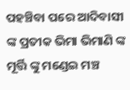ପହଞ୍ଚିବା ପରେ ଆଦିବାସୀ ଙ୍କ ପ୍ରତୀକ ଭିମା ଭିମାଣି ଙ୍କ ମୂର୍ତ୍ତି ଙ୍କୁ ମଣ୍ଡେଇ ମଞ୍ଚ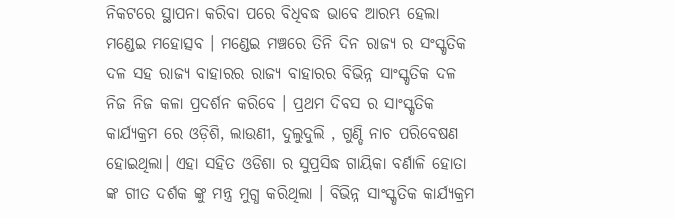ନିକଟରେ ସ୍ଥାପନା କରିବା ପରେ ବିଧିବଦ୍ଧ ଭାବେ ଆରମ୍ଭ ହେଲା ମଣ୍ଡେଇ ମହୋତ୍ସବ । ମଣ୍ଡେଇ ମଞ୍ଚରେ ତିନି ଦିନ ରାଜ୍ୟ ର ସଂସ୍କୃତିକ ଦଳ ସହ ରାଜ୍ୟ ବାହାରର ରାଜ୍ୟ ବାହାରର ବିଭିନ୍ନ ସାଂସ୍କୃତିକ ଦଳ ନିଜ ନିଜ କଳା ପ୍ରଦର୍ଶନ କରିବେ । ପ୍ରଥମ ଦିବସ ର ସାଂସ୍କୃତିକ କାର୍ଯ୍ୟକ୍ରମ ରେ ଓଡ଼ିଶି, ଲାଉଣୀ, ଦୁଲୁଦୁଲି , ଗୁଣ୍ଡି ନାଚ ପରିବେଷଣ ହୋଇଥିଲା। ଏହା ସହିତ ଓଡିଶା ର ସୁପ୍ରସିଦ୍ଧ ଗାୟିକା ବର୍ଣାଳି ହୋତା ଙ୍କ ଗୀତ ଦର୍ଶକ ଙ୍କୁ ମନ୍ତ୍ର ମୁଗ୍ଧ କରିଥିଲା । ବିଭିନ୍ନ ସାଂସ୍କୃତିକ କାର୍ଯ୍ୟକ୍ରମ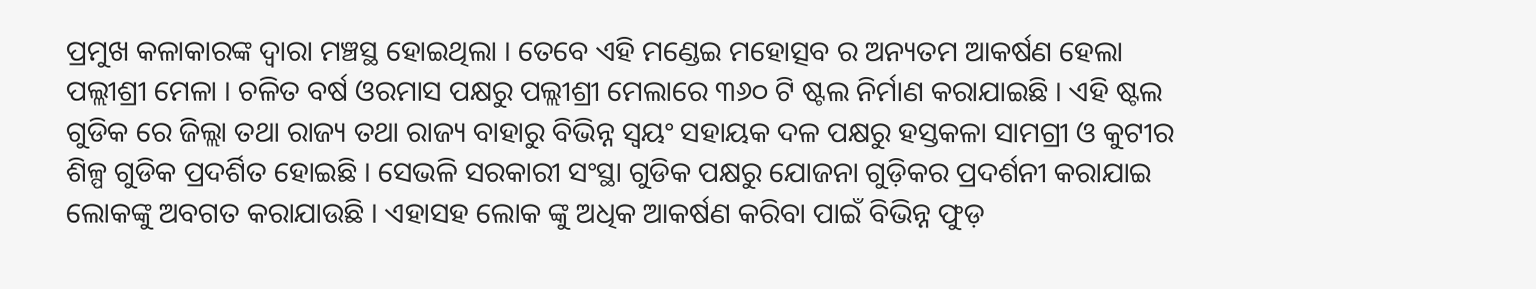ପ୍ରମୁଖ କଳାକାରଙ୍କ ଦ୍ୱାରା ମଞ୍ଚସ୍ଥ ହୋଇଥିଲା । ତେବେ ଏହି ମଣ୍ଡେଇ ମହୋତ୍ସବ ର ଅନ୍ୟତମ ଆକର୍ଷଣ ହେଲା ପଲ୍ଲୀଶ୍ରୀ ମେଳା । ଚଳିତ ବର୍ଷ ଓରମାସ ପକ୍ଷରୁ ପଲ୍ଲୀଶ୍ରୀ ମେଲାରେ ୩୬୦ ଟି ଷ୍ଟଲ ନିର୍ମାଣ କରାଯାଇଛି । ଏହି ଷ୍ଟଲ ଗୁଡିକ ରେ ଜିଲ୍ଲା ତଥା ରାଜ୍ୟ ତଥା ରାଜ୍ୟ ବାହାରୁ ବିଭିନ୍ନ ସ୍ୱୟଂ ସହାୟକ ଦଳ ପକ୍ଷରୁ ହସ୍ତକଳା ସାମଗ୍ରୀ ଓ କୁଟୀର ଶିଳ୍ପ ଗୁଡିକ ପ୍ରଦର୍ଶିତ ହୋଇଛି । ସେଭଳି ସରକାରୀ ସଂସ୍ଥା ଗୁଡିକ ପକ୍ଷରୁ ଯୋଜନା ଗୁଡ଼ିକର ପ୍ରଦର୍ଶନୀ କରାଯାଇ ଲୋକଙ୍କୁ ଅବଗତ କରାଯାଉଛି । ଏହାସହ ଲୋକ ଙ୍କୁ ଅଧିକ ଆକର୍ଷଣ କରିବା ପାଇଁ ବିଭିନ୍ନ ଫୁଡ଼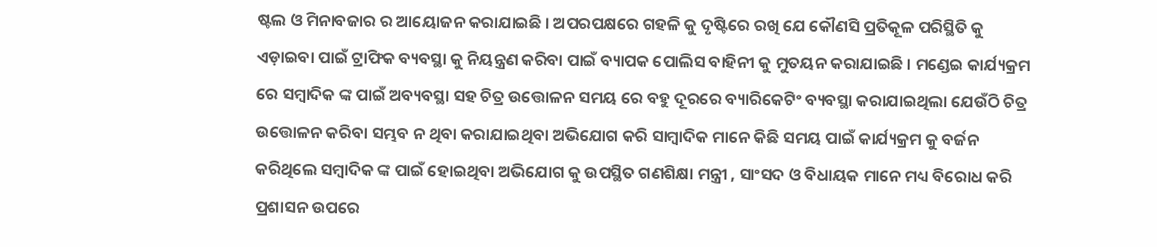ଷ୍ଟଲ ଓ ମିନାବଜାର ର ଆୟୋଜନ କରାଯାଇଛି । ଅପରପକ୍ଷରେ ଗହଳି କୁ ଦୃଷ୍ଟିରେ ରଖି ଯେ କୌଣସି ପ୍ରତିକୂଳ ପରିସ୍ଥିତି କୁ ଏଡ଼ାଇବା ପାଇଁ ଟ୍ରାଫିକ ବ୍ୟବସ୍ଥା କୁ ନିୟନ୍ତ୍ରଣ କରିବା ପାଇଁ ବ୍ୟାପକ ପୋଲିସ ବାହିନୀ କୁ ମୁତୟନ କରାଯାଇଛି । ମଣ୍ଡେଇ କାର୍ଯ୍ୟକ୍ରମ ରେ ସମ୍ବାଦିକ ଙ୍କ ପାଇଁ ଅବ୍ୟବସ୍ଥା ସହ ଚିତ୍ର ଉତ୍ତୋଳନ ସମୟ ରେ ବହୁ ଦୂରରେ ବ୍ୟାରିକେଟିଂ ବ୍ୟବସ୍ଥା କରାଯାଇଥିଲା ଯେଉଁଠି ଚିତ୍ର ଉତ୍ତୋଳନ କରିବା ସମ୍ଭବ ନ ଥିବା କରାଯାଇଥିବା ଅଭିଯୋଗ କରି ସାମ୍ବାଦିକ ମାନେ କିଛି ସମୟ ପାଇଁ କାର୍ଯ୍ୟକ୍ରମ କୁ ବର୍ଜନ କରିଥିଲେ ସମ୍ବାଦିକ ଙ୍କ ପାଇଁ ହୋଇଥିବା ଅଭିଯୋଗ କୁ ଉପସ୍ଥିତ ଗଣଶିକ୍ଷା ମନ୍ତ୍ରୀ , ସାଂସଦ ଓ ବିଧାୟକ ମାନେ ମଧ୍ୟ ବିରୋଧ କରି ପ୍ରଶାସନ ଉପରେ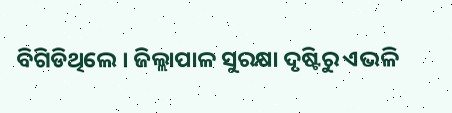ବିଗିଡିଥିଲେ । ଜିଲ୍ଲାପାଳ ସୁରକ୍ଷା ଦୃଷ୍ଟିରୁ ଏଭଳି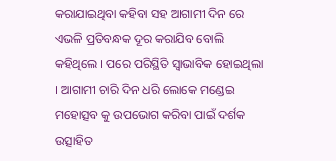କରାଯାଇଥିବା କହିବା ସହ ଆଗାମୀ ଦିନ ରେ ଏଭଳି ପ୍ରତିବନ୍ଧକ ଦୂର କରାଯିବ ବୋଲି କହିଥିଲେ । ପରେ ପରିସ୍ଥିତି ସ୍ୱାଭାବିକ ହୋଇଥିଲା । ଆଗାମୀ ଚାରି ଦିନ ଧରି ଲୋକେ ମଣ୍ଡେଇ ମହୋତ୍ସବ କୁ ଉପଭୋଗ କରିବା ପାଇଁ ଦର୍ଶକ ଉତ୍ସାହିତ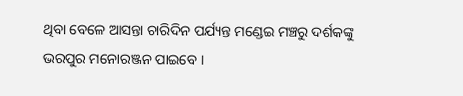ଥିବା ବେଳେ ଆସନ୍ତା ଚାରିଦିନ ପର୍ଯ୍ୟନ୍ତ ମଣ୍ଡେଇ ମଞ୍ଚରୁ ଦର୍ଶକଙ୍କୁ ଭରପୁର ମନୋରଞ୍ଜନ ପାଇବେ ।